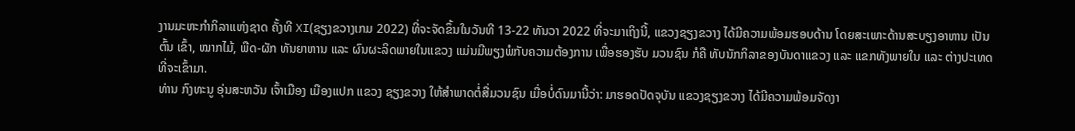ງານມະຫະກຳກິລາແຫ່ງຊາດ ຄັ້ງທີ XI(ຊຽງຂວາງເກມ 2022) ທີ່ຈະຈັດຂຶ້ນໃນວັນທີ 13-22 ທັນວາ 2022 ທີ່ຈະມາເຖິງນີ້, ແຂວງຊຽງຂວາງ ໄດ້ມີຄວາມພ້ອມຮອບດ້ານ ໂດຍສະເພາະດ້ານສະບຽງອາຫານ ເປັນຕົ້ນ ເຂົ້າ, ໝາກໄມ້, ພືດ-ຜັກ ທັນຍາຫານ ແລະ ຜົນຜະລິດພາຍໃນແຂວງ ແມ່ນມີພຽງພໍກັບຄວາມຕ້ອງການ ເພື່ອຮອງຮັບ ມວນຊົນ ກໍຄື ທັບນັກກິລາຂອງບັນດາແຂວງ ແລະ ແຂກທັງພາຍໃນ ແລະ ຕ່າງປະເທດ ທີ່ຈະເຂົ້າມາ.
ທ່ານ ກົງທະນູ ອຸ່ນສະຫວັນ ເຈົ້າເມືອງ ເມືອງແປກ ແຂວງ ຊຽງຂວາງ ໃຫ້ສຳພາດຕໍ່ສື່ມວນຊົນ ເມື່ອບໍ່ດົນມານີ້ວ່າ: ມາຮອດປັດຈຸບັນ ແຂວງຊຽງຂວາງ ໄດ້ມີຄວາມພ້ອມຈັດງາ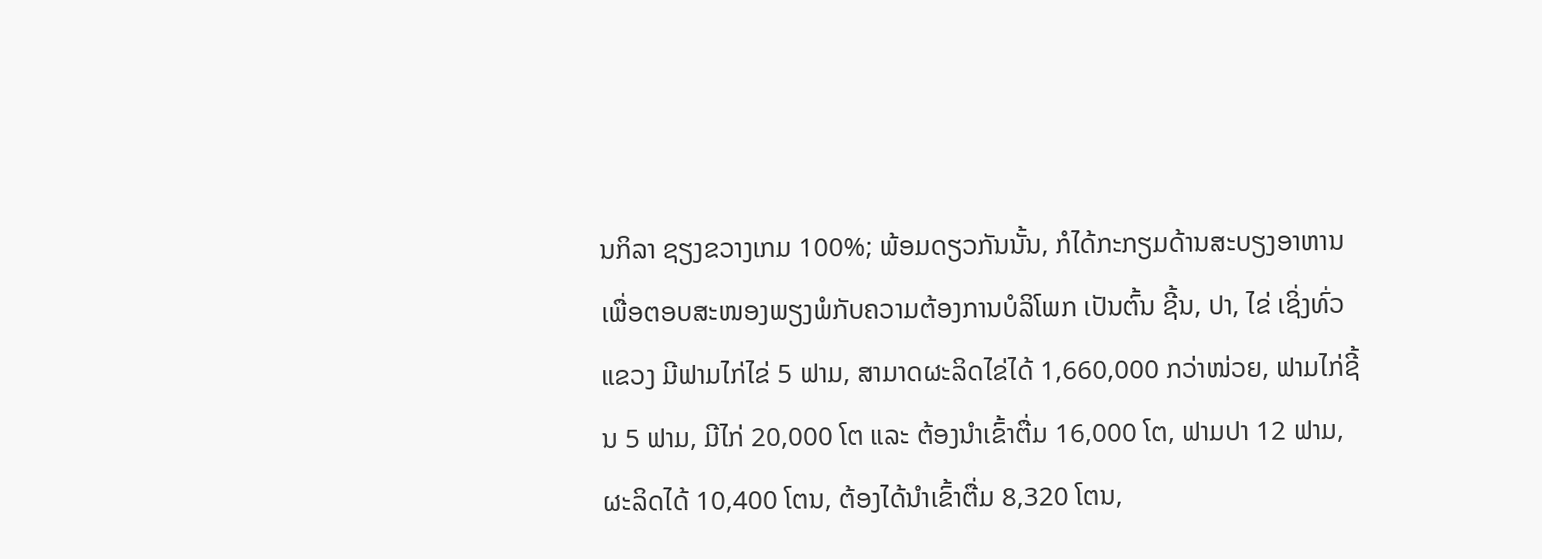ນກິລາ ຊຽງຂວາງເກມ 100%; ພ້ອມດຽວກັນນັ້ນ, ກໍໄດ້ກະກຽມດ້ານສະບຽງອາຫານ ເພື່ອຕອບສະໜອງພຽງພໍກັບຄວາມຕ້ອງການບໍລິໂພກ ເປັນຕົ້ນ ຊີ້ນ, ປາ, ໄຂ່ ເຊິ່ງທົ່ວແຂວງ ມີຟາມໄກ່ໄຂ່ 5 ຟາມ, ສາມາດຜະລິດໄຂ່ໄດ້ 1,660,000 ກວ່າໜ່ວຍ, ຟາມໄກ່ຊີ້ນ 5 ຟາມ, ມີໄກ່ 20,000 ໂຕ ແລະ ຕ້ອງນຳເຂົ້າຕື່ມ 16,000 ໂຕ, ຟາມປາ 12 ຟາມ, ຜະລິດໄດ້ 10,400 ໂຕນ, ຕ້ອງໄດ້ນຳເຂົ້າຕື່ມ 8,320 ໂຕນ,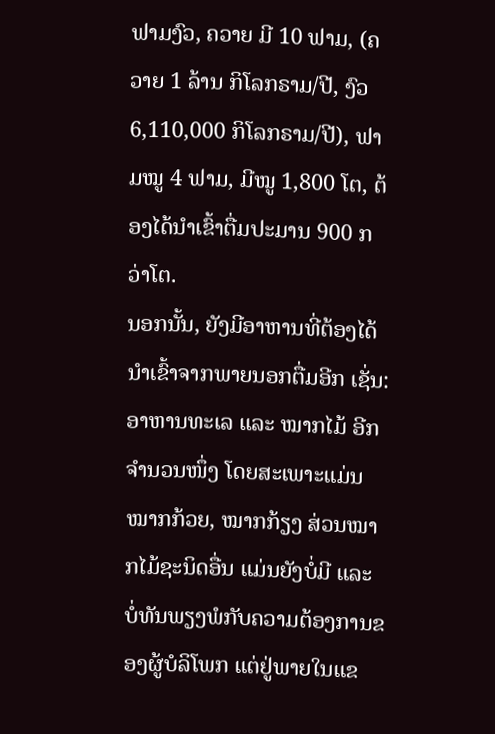ຟາມງົວ, ຄວາຍ ມີ 10 ຟາມ, (ຄວາຍ 1 ລ້ານ ກິໂລກຣາມ/ປີ, ງົວ 6,110,000 ກິໂລກຣາມ/ປີ), ຟາມໝູ 4 ຟາມ, ມີໝູ 1,800 ໂຕ, ຕ້ອງໄດ້ນຳເຂົ້າຕື່ມປະມານ 900 ກວ່າໂຕ.
ນອກນັ້ນ, ຍັງມີອາຫານທີ່ຕ້ອງໄດ້ນຳເຂົ້າຈາກພາຍນອກຕື່ມອີກ ເຊັ່ນ: ອາຫານທະເລ ແລະ ໝາກໄມ້ ອີກຈຳນວນໜຶ່ງ ໂດຍສະເພາະແມ່ນໝາກກ້ວຍ, ໝາກກ້ຽງ ສ່ວນໝາກໄມ້ຊະນິດອື່ນ ແມ່ນຍັງບໍ່ມີ ແລະ ບໍ່ທັນພຽງພໍກັບຄວາມຕ້ອງການຂອງຜູ້ບໍລິໂພກ ແຕ່ຢູ່ພາຍໃນແຂ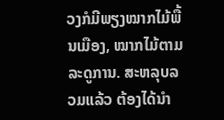ວງກໍມີພຽງໝາກໄມ້ພື້ນເມືອງ, ໝາກໄມ້ຕາມລະດູການ. ສະຫລຸບລວມແລ້ວ ຕ້ອງໄດ້ນຳ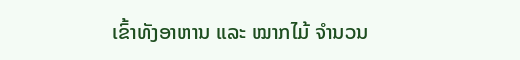ເຂົ້າທັງອາຫານ ແລະ ໝາກໄມ້ ຈຳນວນ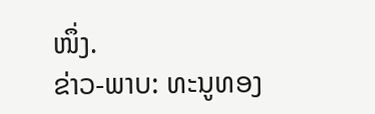ໜຶ່ງ.
ຂ່າວ-ພາບ: ທະນູທອງ